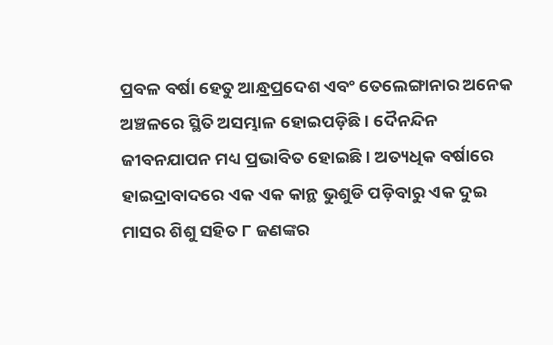ପ୍ରବଳ ବର୍ଷା ହେତୁ ଆନ୍ଧ୍ରପ୍ରଦେଶ ଏବଂ ତେଲେଙ୍ଗାନାର ଅନେକ ଅଞ୍ଚଳରେ ସ୍ଥିତି ଅସମ୍ଭାଳ ହୋଇପଡ଼ିଛି । ଦୈନନ୍ଦିନ ଜୀବନଯାପନ ମଧ୍ୟ ପ୍ରଭାବିତ ହୋଇଛି । ଅତ୍ୟଧିକ ବର୍ଷାରେ ହାଇଦ୍ରାବାଦରେ ଏକ ଏକ କାନ୍ଥ ଭୁଶୁଡି ପଡ଼ିବାରୁ ଏକ ଦୁଇ ମାସର ଶିଶୁ ସହିତ ୮ ଜଣଙ୍କର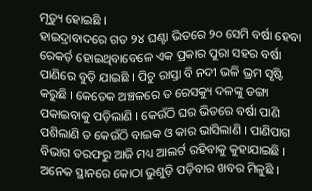ମୃତ୍ୟୁ ହୋଇଛି ।
ହାଇଦ୍ରାବାଦରେ ଗତ ୨୪ ଘଣ୍ଟା ଭିତରେ ୨୦ ସେମି ବର୍ଷା ହେବା ରେକର୍ଡ଼ ହୋଇଥିବାବେଳେ ଏକ ପ୍ରକାର ପୁରା ସହର ବର୍ଷା ପାଣିରେ ବୁଡ଼ି ଯାଇଛି । ପିଚୁ ରାସ୍ତା ବି ନଦୀ ଭଳି ଭ୍ରମ ସୃଷ୍ଟି କରୁଛି । କେତେକ ଅଞ୍ଚଳରେ ତ ରେସକ୍ୟୁ ଦଳଙ୍କୁ ଡଙ୍ଗା ପକାଇବାକୁ ପଡ଼ିଲାଣି । କେଉଁଠି ଘର ଭିତରେ ବର୍ଷା ପାଣି ପଶିଲାଣି ତ କେଉଁଠି ବାଇକ ଓ କାର ଭାସିଲାଣି । ପାଣିପାଗ ବିଭାଗ ତରଫରୁ ଆଜି ମଧ୍ୟ ଆଲର୍ଟ ରହିବାକୁ କୁହାଯାଇଛି ।
ଅନେକ ସ୍ଥାନରେ କୋଠା ଭୁଶୁଡ଼ି ପଡ଼ିବାର ଖବର ମିଳୁଛି ।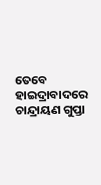ତେବେ ହାଇଦ୍ରାବାଦରେ ଚାନ୍ଦ୍ରାୟଣ ଗୁପ୍ତା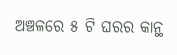ଅଞ୍ଚଳରେ ୫ ଟି ଘରର କାନ୍ଥ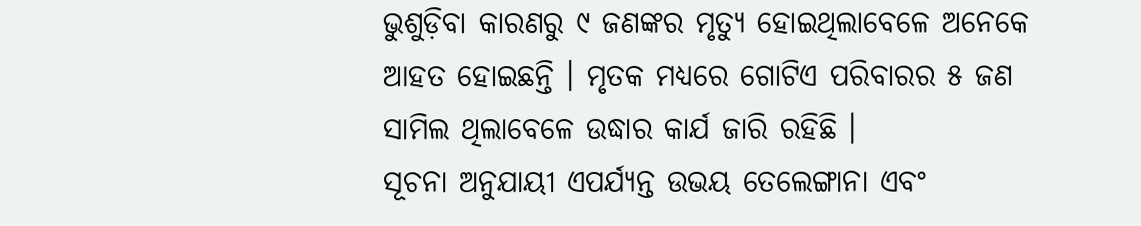ଭୁଶୁଡ଼ିବା କାରଣରୁ ୯ ଜଣଙ୍କର ମୃତ୍ୟୁ ହୋଇଥିଲାବେଳେ ଅନେକେ ଆହତ ହୋଇଛନ୍ତି । ମୃତକ ମଧ୍ୟରେ ଗୋଟିଏ ପରିବାରର ୫ ଜଣ ସାମିଲ ଥିଲାବେଳେ ଉଦ୍ଧାର କାର୍ଯ ଜାରି ରହିଛି ।
ସୂଚନା ଅନୁଯାୟୀ ଏପର୍ଯ୍ୟନ୍ତ ଉଭୟ ତେଲେଙ୍ଗାନା ଏବଂ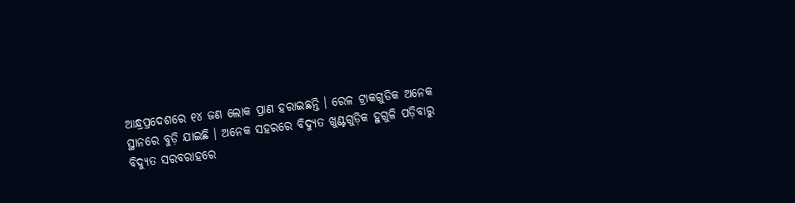ଆନ୍ଧ୍ରପ୍ରଦେଶରେ ୧୪ ଜଣ ଲୋକ ପ୍ରାଣ ହରାଇଛନ୍ତି । ରେଳ ଟ୍ରାକଗୁଡିକ ଅନେକ ସ୍ଥାନରେ ବୁଡ଼ି ଯାଇଛି । ଅନେକ ସହରରେ ବିଦ୍ୟୁତ ଖୁଣ୍ଟଗୁଡ଼ିକ ହୁଗୁଳି ପଡ଼ିବାରୁ ବିଦ୍ୟୁତ ସରବରାହରେ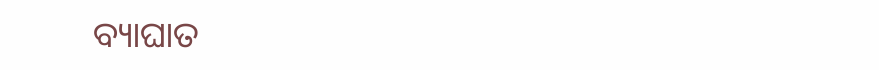ବ୍ୟାଘାତ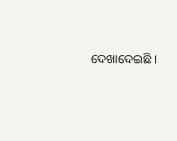ଦେଖାଦେଇଛି ।